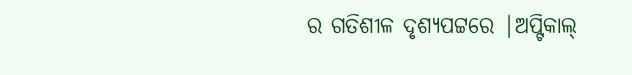ର ଗତିଶୀଳ ଦୃଶ୍ୟପଟ୍ଟରେ |ଅପ୍ଟିକାଲ୍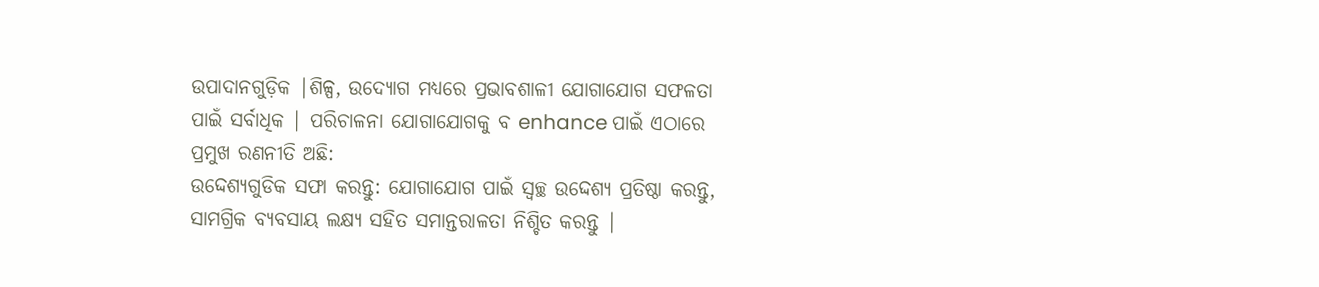ଉପାଦାନଗୁଡ଼ିକ |ଶିଳ୍ପ, ଉଦ୍ୟୋଗ ମଧ୍ୟରେ ପ୍ରଭାବଶାଳୀ ଯୋଗାଯୋଗ ସଫଳତା ପାଇଁ ସର୍ବାଧିକ | ପରିଚାଳନା ଯୋଗାଯୋଗକୁ ବ enhance ପାଇଁ ଏଠାରେ ପ୍ରମୁଖ ରଣନୀତି ଅଛି:
ଉଦ୍ଦେଶ୍ୟଗୁଡିକ ସଫା କରନ୍ତୁ: ଯୋଗାଯୋଗ ପାଇଁ ସ୍ୱଚ୍ଛ ଉଦ୍ଦେଶ୍ୟ ପ୍ରତିଷ୍ଠା କରନ୍ତୁ, ସାମଗ୍ରିକ ବ୍ୟବସାୟ ଲକ୍ଷ୍ୟ ସହିତ ସମାନ୍ତରାଳତା ନିଶ୍ଚିତ କରନ୍ତୁ |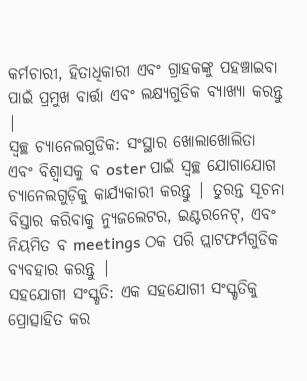କର୍ମଚାରୀ, ହିତାଧିକାରୀ ଏବଂ ଗ୍ରାହକଙ୍କୁ ପହଞ୍ଚାଇବା ପାଇଁ ପ୍ରମୁଖ ବାର୍ତ୍ତା ଏବଂ ଲକ୍ଷ୍ୟଗୁଡିକ ବ୍ୟାଖ୍ୟା କରନ୍ତୁ |
ସ୍ୱଚ୍ଛ ଚ୍ୟାନେଲଗୁଡିକ: ସଂସ୍ଥାର ଖୋଲାଖୋଲିତା ଏବଂ ବିଶ୍ୱାସକୁ ବ oster ପାଇଁ ସ୍ୱଚ୍ଛ ଯୋଗାଯୋଗ ଚ୍ୟାନେଲଗୁଡ଼ିକୁ କାର୍ଯ୍ୟକାରୀ କରନ୍ତୁ | ତୁରନ୍ତ ସୂଚନା ବିସ୍ତାର କରିବାକୁ ନ୍ୟୁଜଲେଟର, ଇଣ୍ଟରନେଟ୍, ଏବଂ ନିୟମିତ ବ meetings ଠକ ପରି ପ୍ଲାଟଫର୍ମଗୁଡିକ ବ୍ୟବହାର କରନ୍ତୁ |
ସହଯୋଗୀ ସଂସ୍କୃତି: ଏକ ସହଯୋଗୀ ସଂସ୍କୃତିକୁ ପ୍ରୋତ୍ସାହିତ କର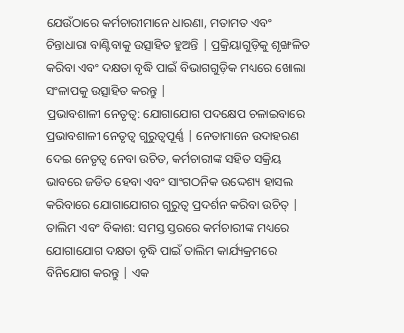ଯେଉଁଠାରେ କର୍ମଚାରୀମାନେ ଧାରଣା, ମତାମତ ଏବଂ ଚିନ୍ତାଧାରା ବାଣ୍ଟିବାକୁ ଉତ୍ସାହିତ ହୁଅନ୍ତି | ପ୍ରକ୍ରିୟାଗୁଡ଼ିକୁ ଶୃଙ୍ଖଳିତ କରିବା ଏବଂ ଦକ୍ଷତା ବୃଦ୍ଧି ପାଇଁ ବିଭାଗଗୁଡ଼ିକ ମଧ୍ୟରେ ଖୋଲା ସଂଳାପକୁ ଉତ୍ସାହିତ କରନ୍ତୁ |
ପ୍ରଭାବଶାଳୀ ନେତୃତ୍ୱ: ଯୋଗାଯୋଗ ପଦକ୍ଷେପ ଚଳାଇବାରେ ପ୍ରଭାବଶାଳୀ ନେତୃତ୍ୱ ଗୁରୁତ୍ୱପୂର୍ଣ୍ଣ | ନେତାମାନେ ଉଦାହରଣ ଦେଇ ନେତୃତ୍ୱ ନେବା ଉଚିତ, କର୍ମଚାରୀଙ୍କ ସହିତ ସକ୍ରିୟ ଭାବରେ ଜଡିତ ହେବା ଏବଂ ସାଂଗଠନିକ ଉଦ୍ଦେଶ୍ୟ ହାସଲ କରିବାରେ ଯୋଗାଯୋଗର ଗୁରୁତ୍ୱ ପ୍ରଦର୍ଶନ କରିବା ଉଚିତ୍ |
ତାଲିମ ଏବଂ ବିକାଶ: ସମସ୍ତ ସ୍ତରରେ କର୍ମଚାରୀଙ୍କ ମଧ୍ୟରେ ଯୋଗାଯୋଗ ଦକ୍ଷତା ବୃଦ୍ଧି ପାଇଁ ତାଲିମ କାର୍ଯ୍ୟକ୍ରମରେ ବିନିଯୋଗ କରନ୍ତୁ | ଏକ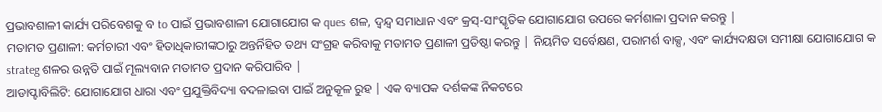ପ୍ରଭାବଶାଳୀ କାର୍ଯ୍ୟ ପରିବେଶକୁ ବ to ପାଇଁ ପ୍ରଭାବଶାଳୀ ଯୋଗାଯୋଗ କ ques ଶଳ, ଦ୍ୱନ୍ଦ୍ୱ ସମାଧାନ ଏବଂ କ୍ରସ୍-ସାଂସ୍କୃତିକ ଯୋଗାଯୋଗ ଉପରେ କର୍ମଶାଳା ପ୍ରଦାନ କରନ୍ତୁ |
ମତାମତ ପ୍ରଣାଳୀ: କର୍ମଚାରୀ ଏବଂ ହିତାଧିକାରୀଙ୍କଠାରୁ ଅନ୍ତର୍ନିହିତ ତଥ୍ୟ ସଂଗ୍ରହ କରିବାକୁ ମତାମତ ପ୍ରଣାଳୀ ପ୍ରତିଷ୍ଠା କରନ୍ତୁ | ନିୟମିତ ସର୍ବେକ୍ଷଣ, ପରାମର୍ଶ ବାକ୍ସ, ଏବଂ କାର୍ଯ୍ୟଦକ୍ଷତା ସମୀକ୍ଷା ଯୋଗାଯୋଗ କ strateg ଶଳର ଉନ୍ନତି ପାଇଁ ମୂଲ୍ୟବାନ ମତାମତ ପ୍ରଦାନ କରିପାରିବ |
ଆଡାପ୍ଟାବିଲିଟି: ଯୋଗାଯୋଗ ଧାରା ଏବଂ ପ୍ରଯୁକ୍ତିବିଦ୍ୟା ବଦଳାଇବା ପାଇଁ ଅନୁକୂଳ ରୁହ | ଏକ ବ୍ୟାପକ ଦର୍ଶକଙ୍କ ନିକଟରେ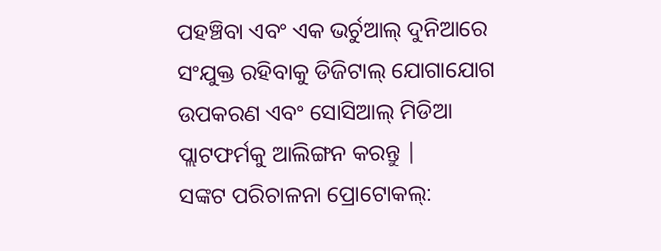ପହଞ୍ଚିବା ଏବଂ ଏକ ଭର୍ଚୁଆଲ୍ ଦୁନିଆରେ ସଂଯୁକ୍ତ ରହିବାକୁ ଡିଜିଟାଲ୍ ଯୋଗାଯୋଗ ଉପକରଣ ଏବଂ ସୋସିଆଲ୍ ମିଡିଆ ପ୍ଲାଟଫର୍ମକୁ ଆଲିଙ୍ଗନ କରନ୍ତୁ |
ସଙ୍କଟ ପରିଚାଳନା ପ୍ରୋଟୋକଲ୍: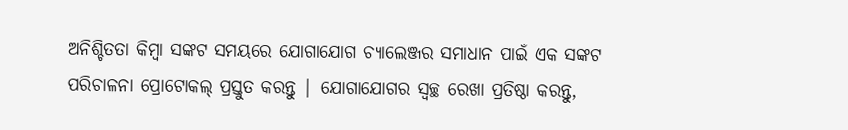ଅନିଶ୍ଚିତତା କିମ୍ବା ସଙ୍କଟ ସମୟରେ ଯୋଗାଯୋଗ ଚ୍ୟାଲେଞ୍ଜର ସମାଧାନ ପାଇଁ ଏକ ସଙ୍କଟ ପରିଚାଳନା ପ୍ରୋଟୋକଲ୍ ପ୍ରସ୍ତୁତ କରନ୍ତୁ | ଯୋଗାଯୋଗର ସ୍ୱଚ୍ଛ ରେଖା ପ୍ରତିଷ୍ଠା କରନ୍ତୁ,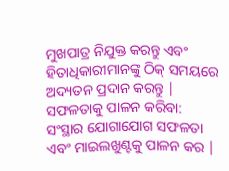ମୁଖପାତ୍ର ନିଯୁକ୍ତ କରନ୍ତୁ ଏବଂ ହିତାଧିକାରୀମାନଙ୍କୁ ଠିକ୍ ସମୟରେ ଅଦ୍ୟତନ ପ୍ରଦାନ କରନ୍ତୁ |
ସଫଳତାକୁ ପାଳନ କରିବା: ସଂସ୍ଥାର ଯୋଗାଯୋଗ ସଫଳତା ଏବଂ ମାଇଲଖୁଣ୍ଟକୁ ପାଳନ କର |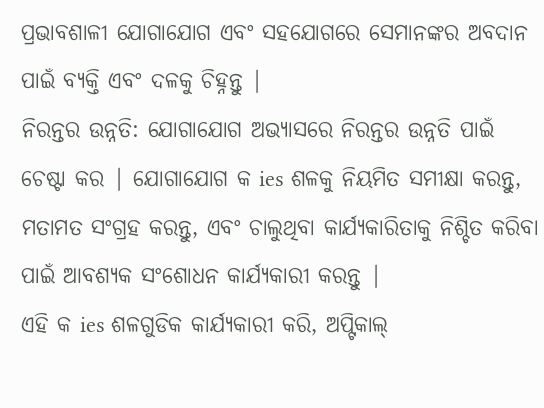ପ୍ରଭାବଶାଳୀ ଯୋଗାଯୋଗ ଏବଂ ସହଯୋଗରେ ସେମାନଙ୍କର ଅବଦାନ ପାଇଁ ବ୍ୟକ୍ତି ଏବଂ ଦଳକୁ ଚିହ୍ନନ୍ତୁ |
ନିରନ୍ତର ଉନ୍ନତି: ଯୋଗାଯୋଗ ଅଭ୍ୟାସରେ ନିରନ୍ତର ଉନ୍ନତି ପାଇଁ ଚେଷ୍ଟା କର | ଯୋଗାଯୋଗ କ ies ଶଳକୁ ନିୟମିତ ସମୀକ୍ଷା କରନ୍ତୁ, ମତାମତ ସଂଗ୍ରହ କରନ୍ତୁ, ଏବଂ ଚାଲୁଥିବା କାର୍ଯ୍ୟକାରିତାକୁ ନିଶ୍ଚିତ କରିବା ପାଇଁ ଆବଶ୍ୟକ ସଂଶୋଧନ କାର୍ଯ୍ୟକାରୀ କରନ୍ତୁ |
ଏହି କ ies ଶଳଗୁଡିକ କାର୍ଯ୍ୟକାରୀ କରି, ଅପ୍ଟିକାଲ୍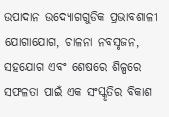ଉପାଦାନ ଉଦ୍ୟୋଗଗୁଡିକ ପ୍ରଭାବଶାଳୀ ଯୋଗାଯୋଗ, ଚାଳନା ନବସୃଜନ, ସହଯୋଗ ଏବଂ ଶେଷରେ ଶିଳ୍ପରେ ସଫଳତା ପାଇଁ ଏକ ସଂସ୍କୃତିର ବିକାଶ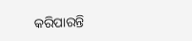କରିପାରନ୍ତି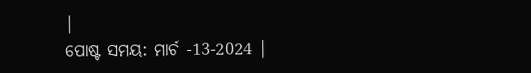|
ପୋଷ୍ଟ ସମୟ: ମାର୍ଚ -13-2024 |